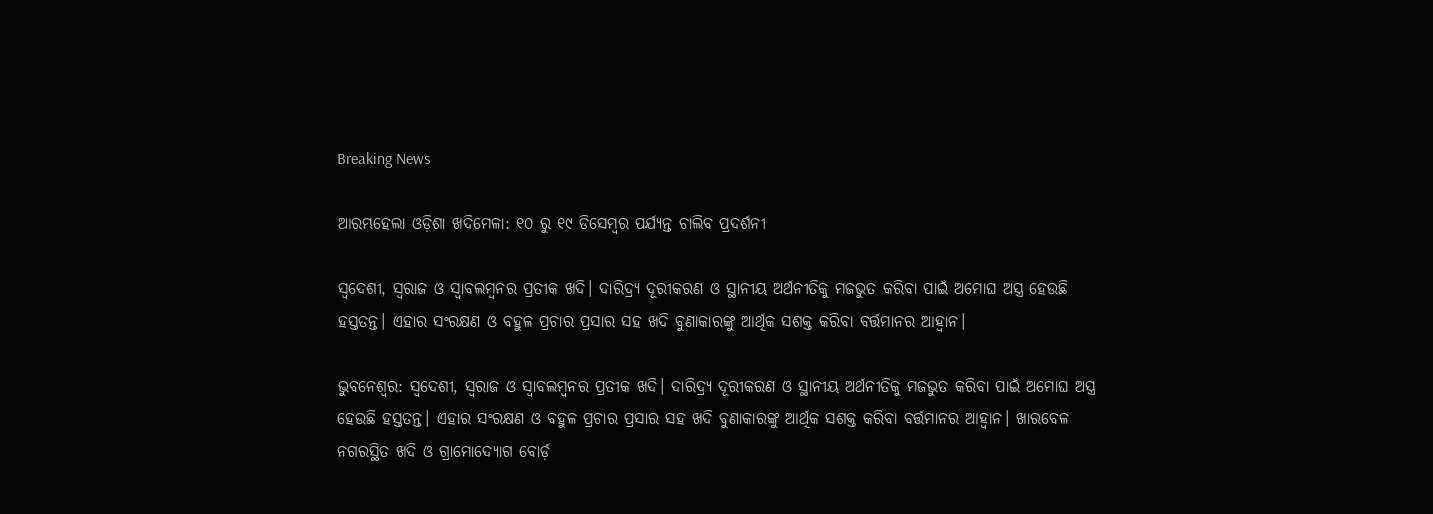Breaking News

ଆରମ୍ଭହେଲା ଓଡ଼ିଶା ଖଦିମେଳା: ୧୦ ରୁ ୧୯ ଡିସେମ୍ବର ପର୍ଯ୍ୟନ୍ତ ଚାଲିବ ପ୍ରଦର୍ଶନୀ

ସ୍ୱଦେଶୀ, ସ୍ୱରାଜ ଓ ସ୍ୱାବଲମ୍ବନର ପ୍ରତୀକ ଖଦି। ଦାରିଦ୍ର‌୍ୟ ଦୂରୀକରଣ ଓ ସ୍ଥାନୀୟ ଅର୍ଥନୀତିକୁ ମଜଭୁତ କରିବା ପାଇଁ ଅମୋଘ ଅସ୍ତ୍ର ହେଉଛି ହସ୍ତତନ୍ତ। ଏହାର ସଂରକ୍ଷଣ ଓ ବହୁଳ ପ୍ରଚାର ପ୍ରସାର ସହ ଖଦି ବୁଣାକାରଙ୍କୁ ଆର୍ଥିକ ସଶକ୍ତ କରିବା ବର୍ତ୍ତମାନର ଆହ୍ୱାନ।

ଭୁବନେଶ୍ୱର: ସ୍ୱଦେଶୀ, ସ୍ୱରାଜ ଓ ସ୍ୱାବଲମ୍ବନର ପ୍ରତୀକ ଖଦି। ଦାରିଦ୍ର‌୍ୟ ଦୂରୀକରଣ ଓ ସ୍ଥାନୀୟ ଅର୍ଥନୀତିକୁ ମଜଭୁତ କରିବା ପାଇଁ ଅମୋଘ ଅସ୍ତ୍ର ହେଉଛି ହସ୍ତତନ୍ତ। ଏହାର ସଂରକ୍ଷଣ ଓ ବହୁଳ ପ୍ରଚାର ପ୍ରସାର ସହ ଖଦି ବୁଣାକାରଙ୍କୁ ଆର୍ଥିକ ସଶକ୍ତ କରିବା ବର୍ତ୍ତମାନର ଆହ୍ୱାନ। ଖାରବେଳ ନଗରସ୍ଥିତ ଖଦି ଓ ଗ୍ରାମୋଦ୍ୟୋଗ ବୋର୍ଡ଼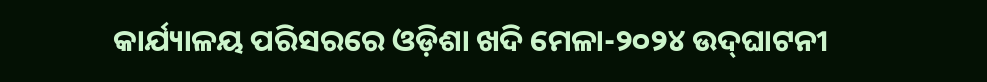କାର୍ଯ୍ୟାଳୟ ପରିସରରେ ଓଡ଼ିଶା ଖଦି ମେଳା-୨୦୨୪ ଉଦ୍‌ଘାଟନୀ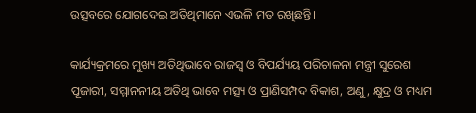ଉତ୍ସବରେ ଯୋଗଦେଇ ଅତିଥିମାନେ ଏଭଳି ମତ ରଖିଛନ୍ତି।

କାର୍ଯ୍ୟକ୍ରମରେ ମୁଖ୍ୟ ଅତିଥିଭାବେ ରାଜସ୍ବ ଓ ବିପର୍ଯ୍ୟୟ ପରିଚାଳନା ମନ୍ତ୍ରୀ ସୁରେଶ ପୂଜାରୀ, ସମ୍ମାନନୀୟ ଅତିଥି ଭାବେ ମତ୍ସ୍ୟ ଓ ପ୍ରାଣିସମ୍ପଦ ବିକାଶ, ଅଣୁ, କ୍ଷୁଦ୍ର ଓ ମଧ୍ୟମ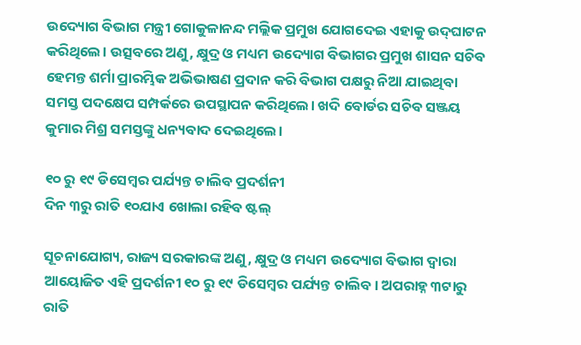ଉଦ୍ୟୋଗ ବିଭାଗ ମନ୍ତ୍ରୀ ଗୋକୁଳାନନ୍ଦ ମଲ୍ଲିକ ପ୍ରମୁଖ ଯୋଗଦେଇ ଏହାକୁ ଉଦ୍‌ଘାଟନ କରିଥିଲେ। ଉତ୍ସବରେ ଅଣୁ, କ୍ଷୁଦ୍ର ଓ ମଧ୍ୟମ ଉଦ୍ୟୋଗ ବିଭାଗର ପ୍ରମୁଖ ଶାସନ ସଚିବ ହେମନ୍ତ ଶର୍ମା ପ୍ରାରମ୍ଭିକ ଅଭିଭାଷଣ ପ୍ରଦାନ କରି ବିଭାଗ ପକ୍ଷରୁ ନିଆ ଯାଇଥିବା ସମସ୍ତ ପଦକ୍ଷେପ ସମ୍ପର୍କରେ ଉପସ୍ଥାପନ କରିଥିଲେ। ଖଦି ବୋର୍ଡର ସଚିବ ସଞ୍ଜୟ କୁମାର ମିଶ୍ର ସମସ୍ତଙ୍କୁ ଧନ୍ୟବାଦ ‌ଦେଇଥିଲେ।

୧୦ ରୁ ୧୯ ଡିସେମ୍ବର ପର୍ଯ୍ୟନ୍ତ ଚାଲିବ ପ୍ରଦର୍ଶନୀ
ଦିନ ୩ରୁ ରାତି ୧୦ଯାଏ ଖୋଲା ରହିବ ଷ୍ଟଲ୍‌

ସୂଚନାଯୋଗ୍ୟ, ରାଜ୍ୟ ସରକାରଙ୍କ ଅଣୁ, କ୍ଷୁଦ୍ର ଓ ମଧ୍ୟମ ଉଦ୍ୟୋଗ ବିଭାଗ ଦ୍ୱାରା ଆୟୋଜିତ ଏହି ପ୍ରଦର୍ଶନୀ ୧୦ ରୁ ୧୯ ଡିସେମ୍ବର ପର୍ଯ୍ୟନ୍ତ ଚାଲିବ। ଅପରାହ୍ନ ୩ଟାରୁ ରାତି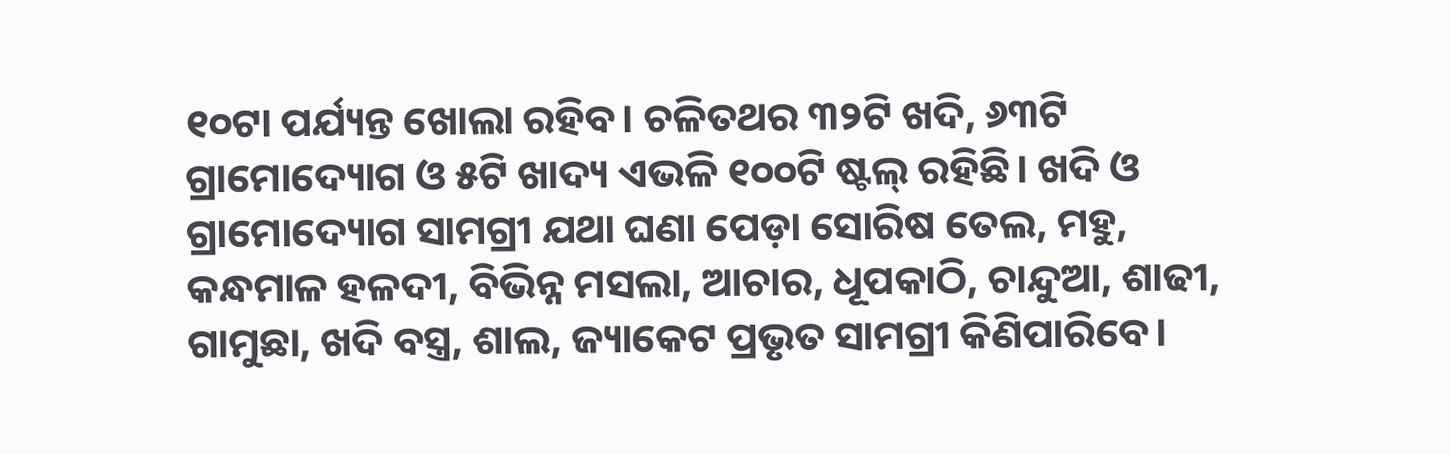୧୦ଟା ପର୍ଯ୍ୟନ୍ତ ଖୋଲା ରହିବ। ଚଳିତଥର ୩୨ଟି ଖଦି, ୬୩ଟି ଗ୍ରାମୋଦ୍ୟୋଗ ଓ ୫ଟି ଖାଦ୍ୟ ଏଭଳି ୧୦୦ଟି ଷ୍ଟଲ୍ ରହିଛି। ଖଦି ଓ ଗ୍ରାମୋଦ୍ୟୋଗ ସାମଗ୍ରୀ ଯଥା ଘଣା ପେଡ଼ା ସୋରିଷ ତେଲ, ମହୁ, କନ୍ଧମାଳ ହଳଦୀ, ବିଭିନ୍ନ ମସଲା, ଆଚାର, ଧୂପକାଠି, ଚାନ୍ଦୁଆ, ଶାଢୀ, ଗାମୁଛା, ଖଦି ବସ୍ତ୍ର, ଶାଲ, ଜ୍ୟାକେଟ ପ୍ରଭୃତ ସାମଗ୍ରୀ କିଣିପାରିବେ।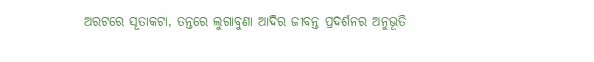ଅରଟରେ ସୂତାକଟା, ତନ୍ତରେ ଲୁଗାବୁଣା ଆଦିର ଜୀବନ୍ତ ପ୍ରଦର୍ଶନର ଅନୁଭୂତି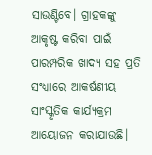ସାଉଣ୍ଟିବେ। ଗ୍ରାହକଙ୍କୁ ଆକୃଷ୍ଟ କରିବା ପାଇଁ ପାରମ୍ପରିକ ଖାଦ୍ୟ ସହ ପ୍ରତି ସଂଧ୍ୟାରେ ଆକର୍ଷଣୀୟ ସାଂସ୍କୃତିକ କାର୍ଯ୍ୟକ୍ରମ ଆୟୋଜନ କରାଯାଉଛି।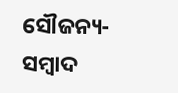ସୌଜନ୍ୟ-ସମ୍ୱାଦ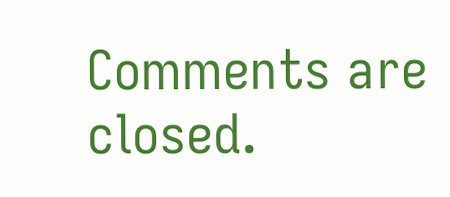Comments are closed.